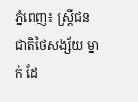ភ្នំពេញ៖ ស្រ្តីជនជាតិថៃសង្ស័យ ម្នាក់ ដែ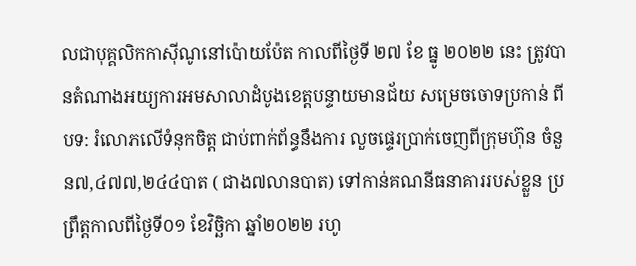លជាបុគ្គលិកកាស៊ីណូនៅប៉ោយប៉ែត កាលពីថ្ងៃទី ២៧ ខែ ធ្នូ ២០២២ នេះ ត្រូវបានតំណាងអយ្យការអមសាលាដំបូងខេត្តបន្ទាយមានជ័យ សម្រេចចោទប្រកាន់ ពីបទ: រំលោភលើទំនុកចិត្ត ជាប់ពាក់ព័ន្ធនឹងការ លួចផ្ទេរប្រាក់ចេញពីក្រុមហ៊ុន ចំនួន៧,៤៧៧,២៤៤បាត ( ជាង៧លានបាត) ទៅកាន់គណនីធនាគាររបស់ខ្លួន ប្រព្រឹត្តកាលពីថ្ងៃទី០១ ខែវិច្ឆិកា ឆ្នាំ២០២២ រហូ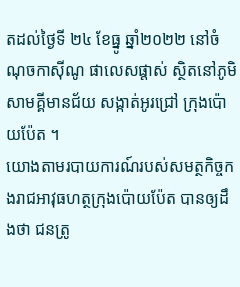តដល់ថ្ងៃទី ២៤ ខែធ្នូ ឆ្នាំ២០២២ នៅចំណុចកាស៊ីណូ ផាលេសផ្តាស់ ស្ថិតនៅភូមិសាមគ្គីមានជ័យ សង្កាត់អូរជ្រៅ ក្រុងប៉ោយប៉ែត ។
យោងតាមរបាយការណ៍របស់សមត្ថកិច្ចកងរាជអាវុធហត្ថក្រុងប៉ោយប៉ែត បានឲ្យដឹងថា ជនត្រូ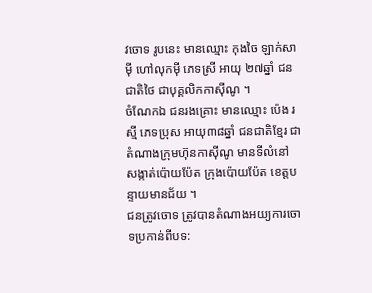វចោទ រូបនេះ មានឈ្មោះ កុងចៃ ឡាក់សាម៉ី ហៅលុកម៉ី ភេទស្រី អាយុ ២៧ឆ្នាំ ជនជាតិថៃ ជាបុគ្គលិកកាស៊ីណូ ។
ចំណែកឯ ជនរងគ្រោះ មានឈ្មោះ ប៉េង រស្មី ភេទប្រុស អាយុ៣៨ឆ្នាំ ជនជាតិខ្មែរ ជាតំណាងក្រុមហ៊ុនកាស៊ីណូ មានទីលំនៅ សង្កាត់ប៉ោយប៉ែត ក្រុងប៉ោយប៉ែត ខេត្តបន្ទាយមានជ័យ ។
ជនត្រូវចោទ ត្រូវបានតំណាងអយ្យការចោទប្រកាន់ពីបទ: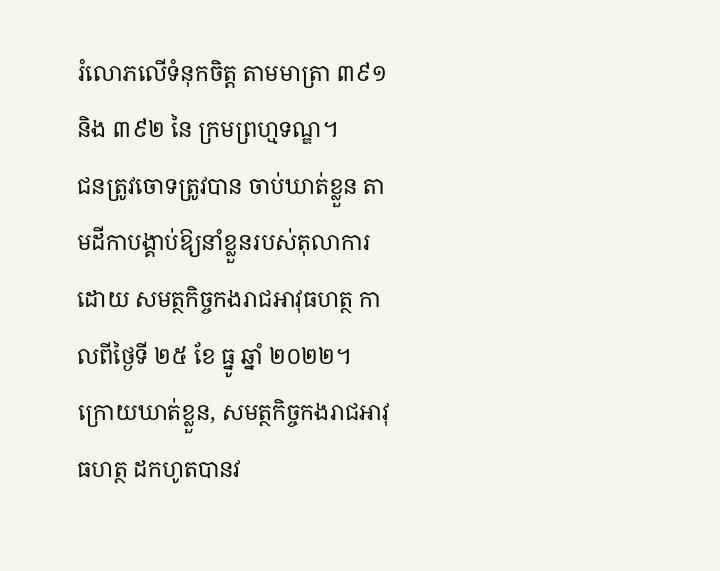រំលោភលើទំនុកចិត្ត តាមមាត្រា ៣៩១ និង ៣៩២ នៃ ក្រមព្រហ្មទណ្ឌ។
ជនត្រូវចោទត្រូវបាន ចាប់ឃាត់ខ្លួន តាមដីកាបង្គាប់ឱ្យនាំខ្លួនរបស់តុលាការ ដោយ សមត្ថកិច្ចកងរាជអាវុធហត្ថ កាលពីថ្ងៃទី ២៥ ខែ ធ្នូ ឆ្នាំ ២០២២។
ក្រោយឃាត់ខ្លួន, សមត្ថកិច្ចកងរាជអាវុធហត្ថ ដកហូតបានវ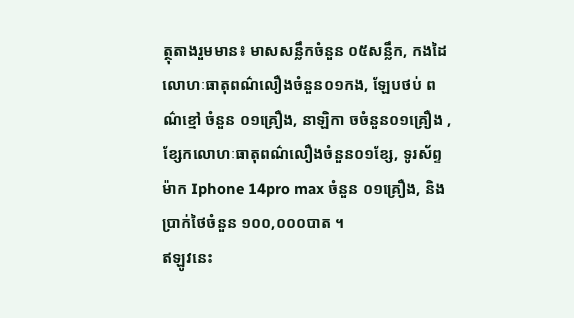ត្ថុតាងរួមមាន៖ មាសសន្លឹកចំនួន ០៥សន្លឹក, កងដៃលោហៈធាតុពណ៌លឿងចំនួន០១កង, ឡែបថប់ ពណ៌ខ្មៅ ចំនួន ០១គ្រឿង, នាឡិកា ចចំនួន០១គ្រឿង , ខ្សែកលោហៈធាតុពណ៌លឿងចំនួន០១ខ្សែ, ទូរស័ព្ទម៉ាក Iphone 14pro max ចំនួន ០១គ្រឿង, និង ប្រាក់ថៃចំនួន ១០០,០០០បាត ។
ឥឡូវនេះ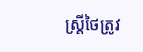ស្ត្រីថៃត្រូវ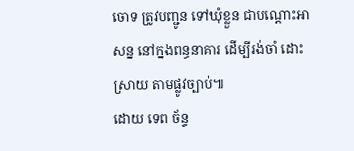ចោទ ត្រូវបញ្ជូន ទៅឃុំខ្លួន ជាបណ្ដោះអាសន្ន នៅក្នងពន្ធនាគារ ដើម្បីរង់ចាំ ដោះស្រាយ តាមផ្លូវច្បាប់៕
ដោយ ទេព ច័ន្ទ